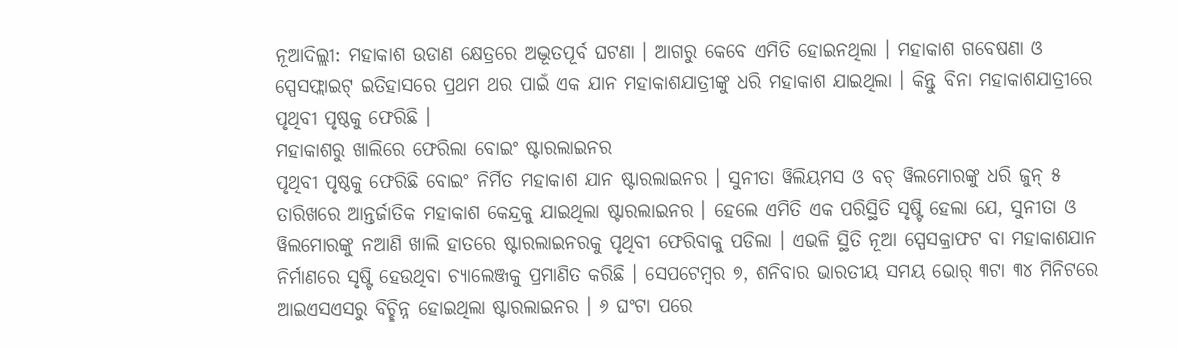ନୂଆଦିଲ୍ଲୀ: ମହାକାଶ ଉଡାଣ କ୍ଷେତ୍ରରେ ଅଦ୍ଭୂତପୂର୍ବ ଘଟଣା । ଆଗରୁ କେବେ ଏମିତି ହୋଇନଥିଲା । ମହାକାଶ ଗବେଷଣା ଓ ସ୍ପେସଫ୍ଲାଇଟ୍ ଇତିହାସରେ ପ୍ରଥମ ଥର ପାଇଁ ଏକ ଯାନ ମହାକାଶଯାତ୍ରୀଙ୍କୁ ଧରି ମହାକାଶ ଯାଇଥିଲା । କିନ୍ତୁ ବିନା ମହାକାଶଯାତ୍ରୀରେ ପୃଥିବୀ ପୃଷ୍ଠକୁ ଫେରିଛି ।
ମହାକାଶରୁ ଖାଲିରେ ଫେରିଲା ବୋଇଂ ଷ୍ଟାରଲାଇନର
ପୃଥିବୀ ପୃଷ୍ଠକୁ ଫେରିଛି ବୋଇଂ ନିର୍ମିତ ମହାକାଶ ଯାନ ଷ୍ଟାରଲାଇନର । ସୁନୀତା ୱିଲିୟମସ ଓ ବଚ୍ ୱିଲମୋରଙ୍କୁ ଧରି ଜୁନ୍ ୫ ତାରିଖରେ ଆନ୍ତର୍ଜାତିକ ମହାକାଶ କେନ୍ଦ୍ରକୁ ଯାଇଥିଲା ଷ୍ଟାରଲାଇନର । ହେଲେ ଏମିତି ଏକ ପରିସ୍ଥିତି ସୃଷ୍ଟି ହେଲା ଯେ, ସୁନୀତା ଓ ୱିଲମୋରଙ୍କୁ ନଆଣି ଖାଲି ହାତରେ ଷ୍ଟାରଲାଇନରକୁ ପୃଥିବୀ ଫେରିବାକୁ ପଡିଲା । ଏଭଳି ସ୍ଥିତି ନୂଆ ସ୍ପେସକ୍ରାଫଟ ବା ମହାକାଶଯାନ ନିର୍ମାଣରେ ସୃଷ୍ଟି ହେଉଥିବା ଚ୍ୟାଲେଞ୍ଜକୁ ପ୍ରମାଣିତ କରିଛି । ସେପଟେମ୍ବର ୭, ଶନିବାର ଭାରତୀୟ ସମୟ ଭୋର୍ ୩ଟା ୩୪ ମିନିଟରେ ଆଇଏସଏସରୁ ବିଚ୍ଛିନ୍ନ ହୋଇଥିଲା ଷ୍ଟାରଲାଇନର । ୬ ଘଂଟା ପରେ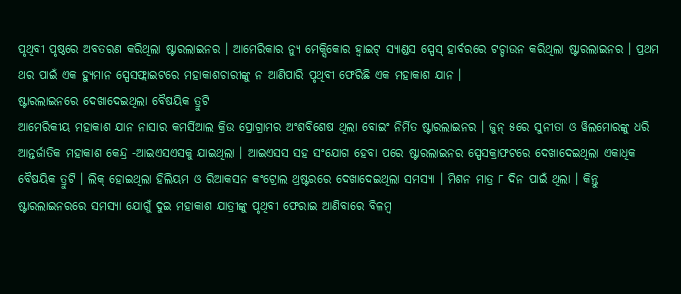ପୃଥିବୀ ପୃଷ୍ଠରେ ଅବତରଣ କରିଥିଲା ଷ୍ଟାରଲାଇନର । ଆମେରିକାର ନ୍ୟୁ ମେକ୍ସିକୋର ହ୍ୱାଇଟ୍ ସ୍ୟାଣ୍ଡସ ସ୍ପେସ୍ ହାର୍ବରରେ ଟଚ୍ଡାଉନ କରିଥିଲା ଷ୍ଟାରଲାଇନର । ପ୍ରଥମ ଥର ପାଇଁ ଏକ ହ୍ୟୁମାନ ସ୍ପେସଫ୍ଲାଇଟରେ ମହାକାଶଚାରୀଙ୍କୁ ନ ଆଣିପାରି ପୃଥିବୀ ଫେରିଛି ଏକ ମହାକାଶ ଯାନ ।
ଷ୍ଟାରଲାଇନରେ ଦେଖାଦେଇଥିଲା ବୈଷୟିକ ତ୍ରୁଟି
ଆମେରିକୀୟ ମହାକାଶ ଯାନ ନାସାର କମର୍ସିଆଲ କ୍ରିଉ ପ୍ରୋଗ୍ରାମର ଅଂଶବିଶେଷ ଥିଲା ବୋଇଂ ନିର୍ମିତ ଷ୍ଟାରଲାଇନର । ଜୁନ୍ ୫ରେ ସୁନୀତା ଓ ୱିଲମୋରଙ୍କୁ ଧରି ଆନ୍ତର୍ଜାତିକ ମହାକାଶ କେନ୍ଦ୍ର -ଆଇଏସଏସକୁ ଯାଇଥିଲା । ଆଇଏସସ ସହ ସଂଯୋଗ ହେବା ପରେ ଷ୍ଟାରଲାଇନର ସ୍ପେସକ୍ରାଫଟରେ ଦେଖାଦେଇଥିଲା ଏକାଧିକ ବୈଷୟିକ ତ୍ରୁଟି । ଲିକ୍ ହୋଇଥିଲା ହିଲିୟମ ଓ ରିଆକସନ କଂଟ୍ରୋଲ ଥ୍ରଷ୍ଟରରେ ଦେଖାଦେଇଥିଲା ସମସ୍ୟା । ମିଶନ ମାତ୍ର ୮ ଦିନ ପାଇଁ ଥିଲା । କିନ୍ତୁ ଷ୍ଟାରଲାଇନରରେ ସମସ୍ୟା ଯୋଗୁଁ ଦୁଇ ମହାକାଶ ଯାତ୍ରୀଙ୍କୁ ପୃଥିବୀ ଫେରାଇ ଆଣିବାରେ ବିଳମ୍ବ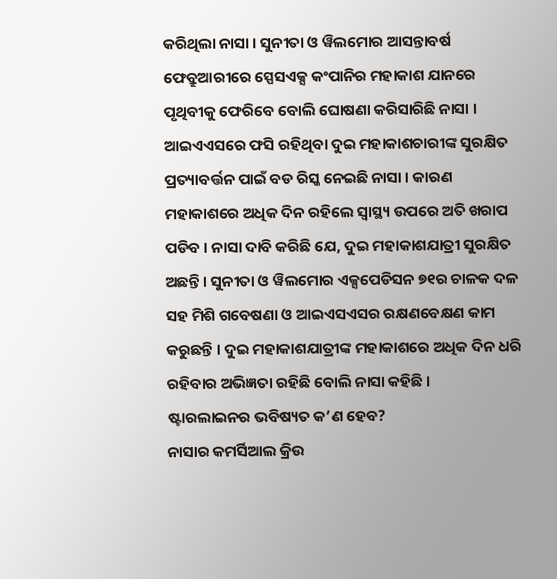କରିଥିଲା ନାସା । ସୁନୀତା ଓ ୱିଲମୋର ଆସନ୍ତାବର୍ଷ ଫେବ୍ରୁଆରୀରେ ସ୍ପେସଏକ୍ସ କଂପାନିର ମହାକାଶ ଯାନରେ ପୃଥିବୀକୁ ଫେରିବେ ବୋଲି ଘୋଷଣା କରିସାରିଛି ନାସା । ଆଇଏଏସରେ ଫସି ରହିଥିବା ଦୁଇ ମହାକାଶଚାରୀଙ୍କ ସୁରକ୍ଷିତ ପ୍ରତ୍ୟାବର୍ତ୍ତନ ପାଇଁ ବଡ ରିସ୍କ ନେଇଛି ନାସା । କାରଣ ମହାକାଶରେ ଅଧିକ ଦିନ ରହିଲେ ସ୍ୱାସ୍ଥ୍ୟ ଉପରେ ଅତି ଖରାପ ପଡିବ । ନାସା ଦାବି କରିଛି ଯେ, ଦୁଇ ମହାକାଶଯାତ୍ରୀ ସୁରକ୍ଷିତ ଅଛନ୍ତି । ସୁନୀତା ଓ ୱିଲମୋର ଏକ୍ସପେଡିସନ ୭୧ର ଚାଳକ ଦଳ ସହ ମିଶି ଗବେଷଣା ଓ ଆଇଏସଏସର ରକ୍ଷଣବେକ୍ଷଣ କାମ କରୁଛନ୍ତି । ଦୁଇ ମହାକାଶଯାତ୍ରୀଙ୍କ ମହାକାଶରେ ଅଧିକ ଦିନ ଧରି ରହିବାର ଅଭିଜ୍ଞତା ରହିଛି ବୋଲି ନାସା କହିଛି ।
ଷ୍ଟାରଲାଇନର ଭବିଷ୍ୟତ କ’ଣ ହେବ?
ନାସାର କମର୍ସିଆଲ କ୍ରିଉ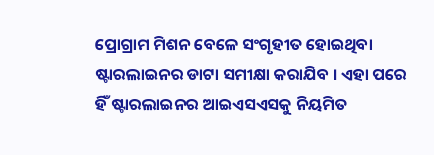ପ୍ରୋଗ୍ରାମ ମିଶନ ବେଳେ ସଂଗୃହୀତ ହୋଇଥିବା ଷ୍ଟାରଲାଇନର ଡାଟା ସମୀକ୍ଷା କରାଯିବ । ଏହା ପରେ ହିଁ ଷ୍ଟାରଲାଇନର ଆଇଏସଏସକୁ ନିୟମିତ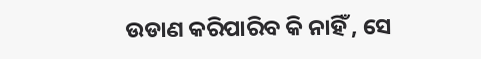ଉଡାଣ କରିପାରିବ କି ନାହିଁ , ସେ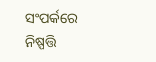ସଂପର୍କରେ ନିଷ୍ପତ୍ତି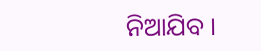ନିଆଯିବ ।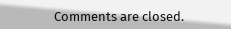Comments are closed.